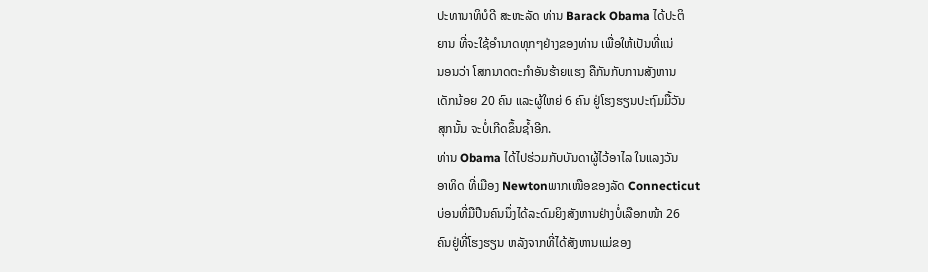ປະທານາທິບໍດີ ສະຫະລັດ ທ່ານ Barack Obama ໄດ້ປະຕິ
ຍານ ທີ່ຈະໃຊ້ອໍານາດທຸກໆຢ່າງຂອງທ່ານ ເພື່ອໃຫ້ເປັນທີ່ແນ່
ນອນວ່າ ໂສກນາດຕະກໍາອັນຮ້າຍແຮງ ຄືກັນກັບການສັງຫານ
ເດັກນ້ອຍ 20 ຄົນ ແລະຜູ້ໃຫຍ່ 6 ຄົນ ຢູ່ໂຮງຮຽນປະຖົມມື້ວັນ
ສຸກນັ້ນ ຈະບໍ່ເກີດຂຶ້ນຊໍ້າອີກ.
ທ່ານ Obama ໄດ້ໄປຮ່ວມກັບບັນດາຜູ້ໄວ້ອາໄລ ໃນແລງວັນ
ອາທິດ ທີ່ເມືອງ Newtonພາກເໜືອຂອງລັດ Connecticut
ບ່ອນທີ່ມືປືນຄົນນຶ່ງໄດ້ລະດົມຍິງສັງຫານຢ່າງບໍ່ເລືອກໜ້າ 26
ຄົນຢູ່ທີ່ໂຮງຮຽນ ຫລັງຈາກທີ່ໄດ້ສັງຫານແມ່ຂອງ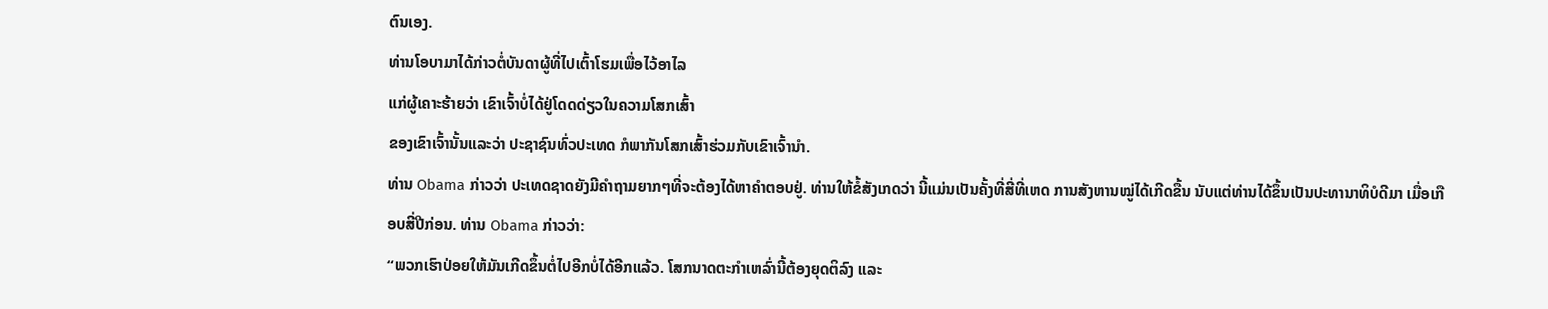ຕົນເອງ.
ທ່ານໂອບາມາໄດ້ກ່າວຕໍ່ບັນດາຜູ້ທີ່ໄປເຕົ້າໂຮມເພື່ອໄວ້ອາໄລ
ແກ່ຜູ້ເຄາະຮ້າຍວ່າ ເຂົາເຈົ້າບໍ່ໄດ້ຢູ່ໂດດດ່ຽວໃນຄວາມໂສກເສົ້າ
ຂອງເຂົາເຈົ້ານັ້ນແລະວ່າ ປະຊາຊົນທົ່ວປະເທດ ກໍພາກັນໂສກເສົ້າຮ່ວມກັບເຂົາເຈົ້ານໍາ.
ທ່ານ Obama ກ່າວວ່າ ປະເທດຊາດຍັງມີຄໍາຖາມຍາກໆທີ່ຈະຕ້ອງໄດ້ຫາຄໍາຕອບຢູ່. ທ່ານໃຫ້ຂໍ້ສັງເກດວ່າ ນີ້ແມ່ນເປັນຄັ້ງທີ່ສີ່ທີ່ເຫດ ການສັງຫານໝູ່ໄດ້ເກີດຂື້ນ ນັບແຕ່ທ່ານໄດ້ຂຶ້ນເປັນປະທານາທິບໍດີມາ ເມື່ອເກືອບສີ່ປີກ່ອນ. ທ່ານ Obama ກ່າວວ່າ:
“ພວກເຮົາປ່ອຍໃຫ້ມັນເກີດຂຶ້ນຕໍ່ໄປອີກບໍ່ໄດ້ອີກແລ້ວ. ໂສກນາດຕະກໍາເຫລົ່ານີ້ຕ້ອງຍຸດຕິລົງ ແລະ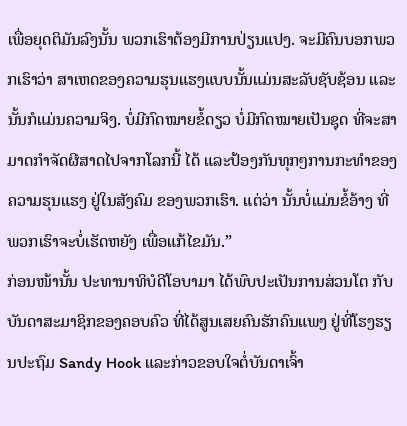ເພື່ອຍຸດຕິມັນລົງນັ້ນ ພວກເຮົາຕ້ອງມີການປ່ຽນແປງ. ຈະມີຄົນບອກພວກເຮົາວ່າ ສາເຫດຂອງຄວາມຮຸນແຮງແບບນັ້ນແມ່ນສະລັບຊັບຊ້ອນ ແລະນັ້ນກໍແມ່ນຄວາມຈິງ. ບໍ່ມີກົດໝາຍຂໍ້ດຽວ ບໍ່ມີກົດໝາຍເປັນຊຸດ ທີ່ຈະສາມາດກໍາຈັດຜີສາດໄປຈາກໂລກນີ້ ໄດ້ ແລະປ້ອງກັນທຸກໆການກະທໍາຂອງຄວາມຮຸນແຮງ ຢູ່ໃນສັງຄົມ ຂອງພວກເຮົາ. ແຕ່ວ່າ ນັ້ນບໍ່ແມ່ນຂໍ້ອ້າງ ທີ່ພວກເຮົາຈະບໍ່ເຮັດຫຍັງ ເພື່ອແກ້ໄຂມັນ.”
ກ່ອນໜ້ານັ້ນ ປະທານາທິບໍດີໂອບາມາ ໄດ້ພົບປະເປັນການສ່ວນໂຕ ກັບບັນດາສະມາຊິກຂອງຄອບຄົວ ທີ່ໄດ້ສູນເສຍຄົນຮັກຄົນແພງ ຢູ່ທີ່ໂຮງຮຽນປະຖົມ Sandy Hook ແລະກ່າວຂອບໃຈຕໍ່ບັນດາເຈົ້າ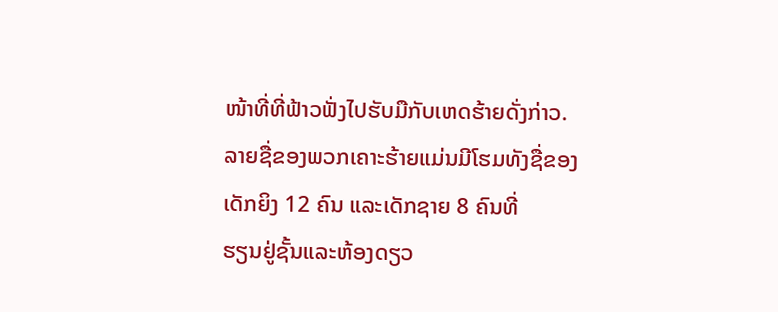ໜ້າທີ່ທີ່ຟ້າວຟັ່ງໄປຮັບມືກັບເຫດຮ້າຍດັ່ງກ່າວ.
ລາຍຊື່ຂອງພວກເຄາະຮ້າຍແມ່ນມີໂຮມທັງຊື່ຂອງເດັກຍິງ 12 ຄົນ ແລະເດັກຊາຍ 8 ຄົນທີ່
ຮຽນຢູ່ຊັ້ນແລະຫ້ອງດຽວ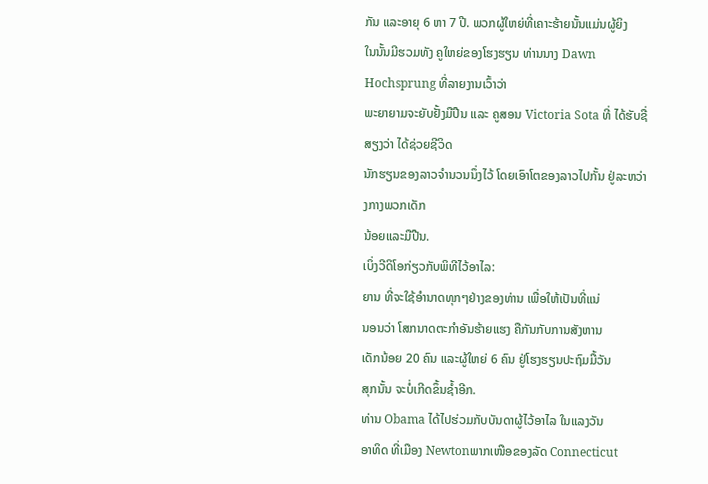ກັນ ແລະອາຍຸ 6 ຫາ 7 ປີ. ພວກຜູ້ໃຫຍ່ທີ່ເຄາະຮ້າຍນັ້ນແມ່ນຜູ້ຍິງ
ໃນນັ້ນມີຮວມທັງ ຄູໃຫຍ່ຂອງໂຮງຮຽນ ທ່ານນາງ Dawn Hochsprung ທີ່ລາຍງານເວົ້າວ່າ
ພະຍາຍາມຈະຍັບຢັ້ງມືປືນ ແລະ ຄູສອນ Victoria Sota ທີ່ ໄດ້ຮັບຊື່ສຽງວ່າ ໄດ້ຊ່ວຍຊີວິດ
ນັກຮຽນຂອງລາວຈໍານວນນຶ່ງໄວ້ ໂດຍເອົາໂຕຂອງລາວໄປກັ້ນ ຢູ່ລະຫວ່າງກາງພວກເດັກ
ນ້ອຍແລະມືປືນ.
ເບິ່ງວີດິໂອກ່ຽວກັບພິທີໄວ້ອາໄລ:
ຍານ ທີ່ຈະໃຊ້ອໍານາດທຸກໆຢ່າງຂອງທ່ານ ເພື່ອໃຫ້ເປັນທີ່ແນ່
ນອນວ່າ ໂສກນາດຕະກໍາອັນຮ້າຍແຮງ ຄືກັນກັບການສັງຫານ
ເດັກນ້ອຍ 20 ຄົນ ແລະຜູ້ໃຫຍ່ 6 ຄົນ ຢູ່ໂຮງຮຽນປະຖົມມື້ວັນ
ສຸກນັ້ນ ຈະບໍ່ເກີດຂຶ້ນຊໍ້າອີກ.
ທ່ານ Obama ໄດ້ໄປຮ່ວມກັບບັນດາຜູ້ໄວ້ອາໄລ ໃນແລງວັນ
ອາທິດ ທີ່ເມືອງ Newtonພາກເໜືອຂອງລັດ Connecticut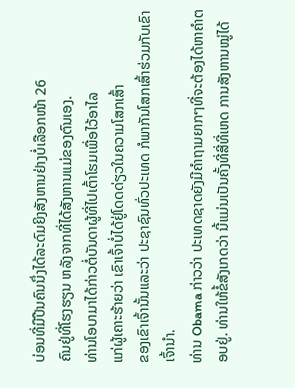ບ່ອນທີ່ມືປືນຄົນນຶ່ງໄດ້ລະດົມຍິງສັງຫານຢ່າງບໍ່ເລືອກໜ້າ 26
ຄົນຢູ່ທີ່ໂຮງຮຽນ ຫລັງຈາກທີ່ໄດ້ສັງຫານແມ່ຂອງຕົນເອງ.
ທ່ານໂອບາມາໄດ້ກ່າວຕໍ່ບັນດາຜູ້ທີ່ໄປເຕົ້າໂຮມເພື່ອໄວ້ອາໄລ
ແກ່ຜູ້ເຄາະຮ້າຍວ່າ ເຂົາເຈົ້າບໍ່ໄດ້ຢູ່ໂດດດ່ຽວໃນຄວາມໂສກເສົ້າ
ຂອງເຂົາເຈົ້ານັ້ນແລະວ່າ ປະຊາຊົນທົ່ວປະເທດ ກໍພາກັນໂສກເສົ້າຮ່ວມກັບເຂົາເຈົ້ານໍາ.
ທ່ານ Obama ກ່າວວ່າ ປະເທດຊາດຍັງມີຄໍາຖາມຍາກໆທີ່ຈະຕ້ອງໄດ້ຫາຄໍາຕອບຢູ່. ທ່ານໃຫ້ຂໍ້ສັງເກດວ່າ ນີ້ແມ່ນເປັນຄັ້ງທີ່ສີ່ທີ່ເຫດ ການສັງຫານໝູ່ໄດ້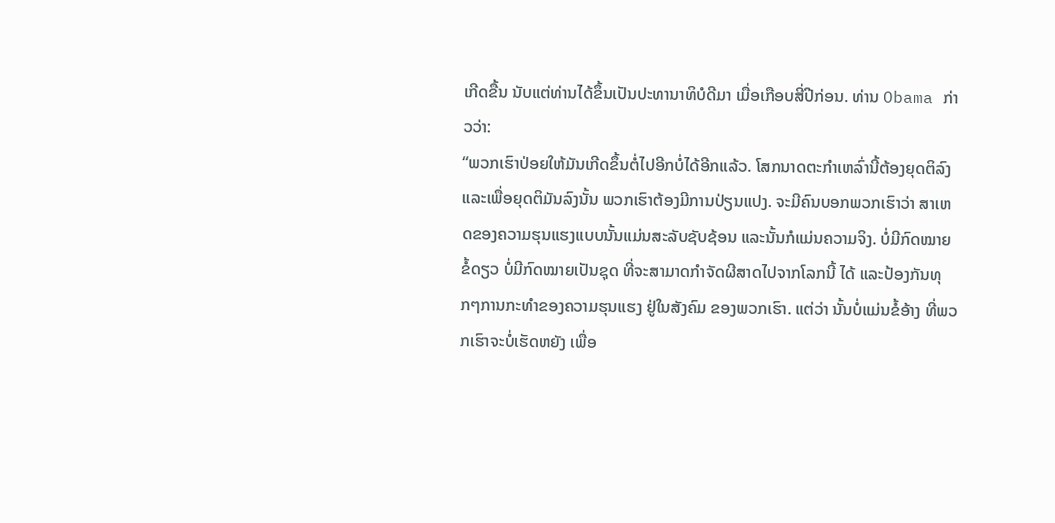ເກີດຂື້ນ ນັບແຕ່ທ່ານໄດ້ຂຶ້ນເປັນປະທານາທິບໍດີມາ ເມື່ອເກືອບສີ່ປີກ່ອນ. ທ່ານ Obama ກ່າວວ່າ:
“ພວກເຮົາປ່ອຍໃຫ້ມັນເກີດຂຶ້ນຕໍ່ໄປອີກບໍ່ໄດ້ອີກແລ້ວ. ໂສກນາດຕະກໍາເຫລົ່ານີ້ຕ້ອງຍຸດຕິລົງ ແລະເພື່ອຍຸດຕິມັນລົງນັ້ນ ພວກເຮົາຕ້ອງມີການປ່ຽນແປງ. ຈະມີຄົນບອກພວກເຮົາວ່າ ສາເຫດຂອງຄວາມຮຸນແຮງແບບນັ້ນແມ່ນສະລັບຊັບຊ້ອນ ແລະນັ້ນກໍແມ່ນຄວາມຈິງ. ບໍ່ມີກົດໝາຍຂໍ້ດຽວ ບໍ່ມີກົດໝາຍເປັນຊຸດ ທີ່ຈະສາມາດກໍາຈັດຜີສາດໄປຈາກໂລກນີ້ ໄດ້ ແລະປ້ອງກັນທຸກໆການກະທໍາຂອງຄວາມຮຸນແຮງ ຢູ່ໃນສັງຄົມ ຂອງພວກເຮົາ. ແຕ່ວ່າ ນັ້ນບໍ່ແມ່ນຂໍ້ອ້າງ ທີ່ພວກເຮົາຈະບໍ່ເຮັດຫຍັງ ເພື່ອ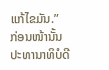ແກ້ໄຂມັນ.”
ກ່ອນໜ້ານັ້ນ ປະທານາທິບໍດີ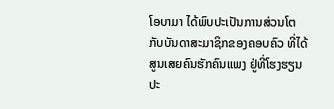ໂອບາມາ ໄດ້ພົບປະເປັນການສ່ວນໂຕ ກັບບັນດາສະມາຊິກຂອງຄອບຄົວ ທີ່ໄດ້ສູນເສຍຄົນຮັກຄົນແພງ ຢູ່ທີ່ໂຮງຮຽນປະ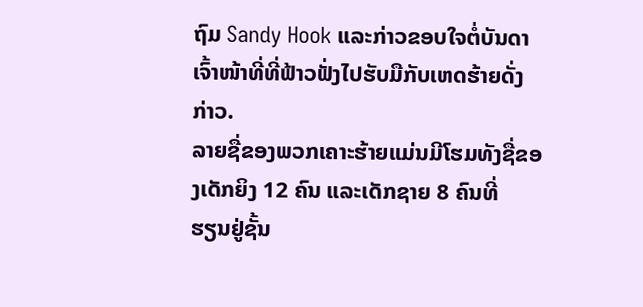ຖົມ Sandy Hook ແລະກ່າວຂອບໃຈຕໍ່ບັນດາເຈົ້າໜ້າທີ່ທີ່ຟ້າວຟັ່ງໄປຮັບມືກັບເຫດຮ້າຍດັ່ງກ່າວ.
ລາຍຊື່ຂອງພວກເຄາະຮ້າຍແມ່ນມີໂຮມທັງຊື່ຂອງເດັກຍິງ 12 ຄົນ ແລະເດັກຊາຍ 8 ຄົນທີ່
ຮຽນຢູ່ຊັ້ນ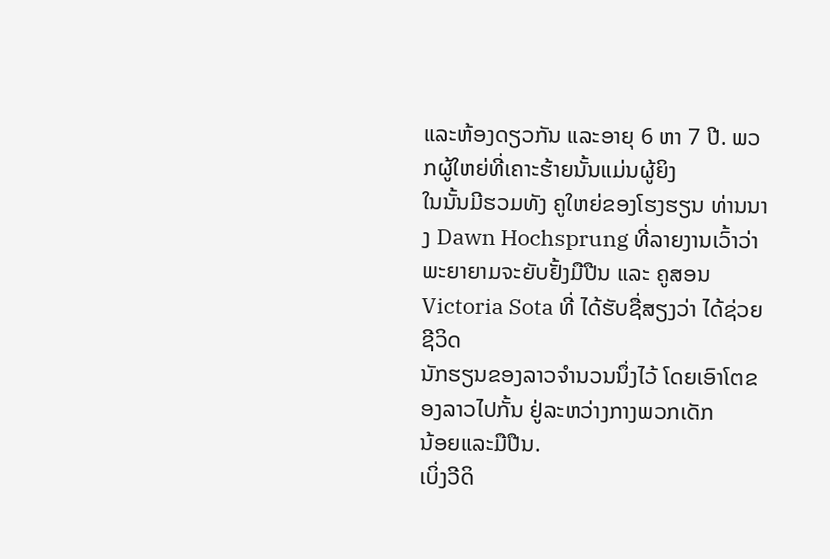ແລະຫ້ອງດຽວກັນ ແລະອາຍຸ 6 ຫາ 7 ປີ. ພວກຜູ້ໃຫຍ່ທີ່ເຄາະຮ້າຍນັ້ນແມ່ນຜູ້ຍິງ
ໃນນັ້ນມີຮວມທັງ ຄູໃຫຍ່ຂອງໂຮງຮຽນ ທ່ານນາງ Dawn Hochsprung ທີ່ລາຍງານເວົ້າວ່າ
ພະຍາຍາມຈະຍັບຢັ້ງມືປືນ ແລະ ຄູສອນ Victoria Sota ທີ່ ໄດ້ຮັບຊື່ສຽງວ່າ ໄດ້ຊ່ວຍຊີວິດ
ນັກຮຽນຂອງລາວຈໍານວນນຶ່ງໄວ້ ໂດຍເອົາໂຕຂອງລາວໄປກັ້ນ ຢູ່ລະຫວ່າງກາງພວກເດັກ
ນ້ອຍແລະມືປືນ.
ເບິ່ງວີດິ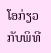ໂອກ່ຽວກັບພິທີ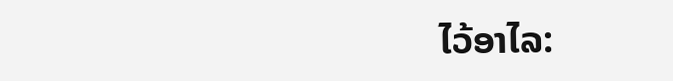ໄວ້ອາໄລ: